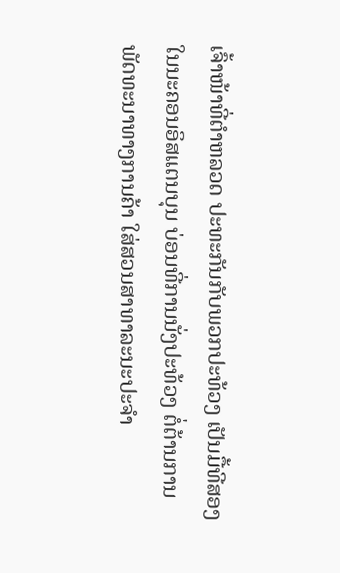ເຈົ້າໜ້າທີ່ຕໍາຫລວດ ປະທະກັນກັບພວກປະທ້ວງ ເປັນມື້ທີສອງ
ໃນນະຄອນອິສແຕນບຸນ ບ່ອນທີ່ການນັ່ງປະທ້ວງ ຕໍ່ຕ້ານການ
ພັດທະນາທາງການຄ້າ ໃສ່ສວນສາທາລະນະປະຈໍາ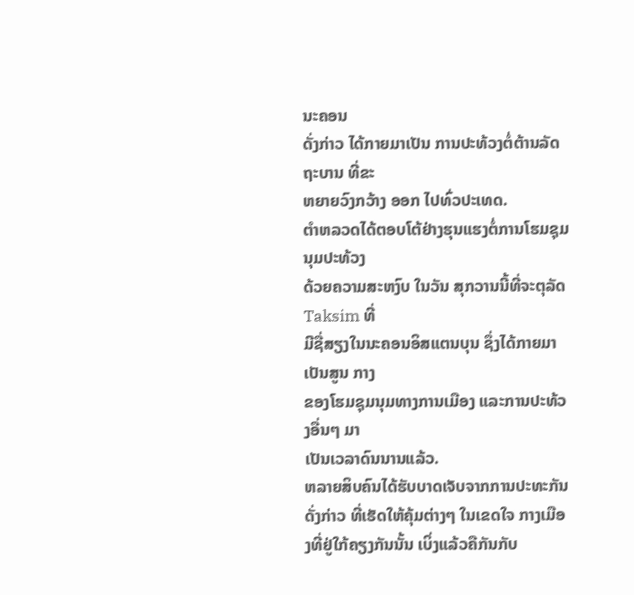ນະຄອນ
ດັ່ງກ່າວ ໄດ້ກາຍມາເປັນ ການປະທ້ວງຕໍ່ຕ້ານລັດຖະບານ ທີ່ຂະ
ຫຍາຍວົງກວ້າງ ອອກ ໄປທົ່ວປະເທດ.
ຕໍາຫລວດໄດ້ຕອບໂຕ້ຢ່າງຮຸນແຮງຕໍ່ການໂຮມຊຸມນຸມປະທ້ວງ
ດ້ວຍຄວາມສະຫງົບ ໃນວັນ ສຸກວານນີ້ທີ່ຈະຕຸລັດ Taksim ທີ່
ມີຊື່ສຽງໃນນະຄອນອິສແຕນບຸນ ຊຶ່ງໄດ້ກາຍມາເປັນສູນ ກາງ
ຂອງໂຮມຊຸມນຸມທາງການເມືອງ ແລະການປະທ້ວງອື່ນໆ ມາ
ເປັນເວລາດົນນານແລ້ວ.
ຫລາຍສິບຄົນໄດ້ຮັບບາດເຈັບຈາກການປະທະກັນດັ່ງກ່າວ ທີ່ເຮັດໃຫ້ຄຸ້ມຕ່າງໆ ໃນເຂດໃຈ ກາງເມືອງທີ່ຢູ່ໃກ້ຄຽງກັນນັ້ນ ເບິ່ງແລ້ວຄືກັນກັບ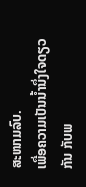ສະໜາມລົບ.
ເພື່ອຄວາມເປັນນໍ້ານຶ່ງໃຈດຽວກັນ ກັບພ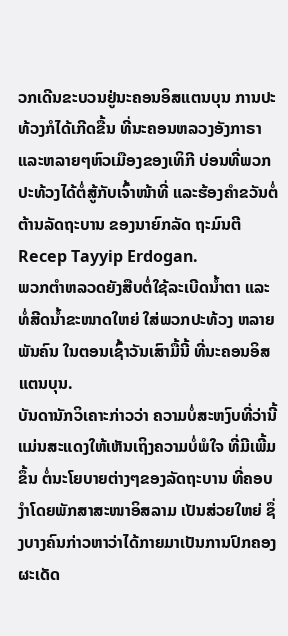ວກເດີນຂະບວນຢູ່ນະຄອນອິສແຕນບຸນ ການປະທ້ວງກໍໄດ້ເກີດຂື້ນ ທີ່ນະຄອນຫລວງອັງກາຣາ ແລະຫລາຍໆຫົວເມືອງຂອງເທິກີ ບ່ອນທີ່ພວກປະທ້ວງໄດ້ຕໍ່ສູ້ກັບເຈົ້າໜ້າທີ່ ແລະຮ້ອງຄຳຂວັນຕໍ່ຕ້ານລັດຖະບານ ຂອງນາຍົກລັດ ຖະມົນຕີ Recep Tayyip Erdogan.
ພວກຕໍາຫລວດຍັງສືບຕໍ່ໃຊ້ລະເບີດນໍ້າຕາ ແລະທໍ່ສີດນໍ້າຂະໜາດໃຫຍ່ ໃສ່ພວກປະທ້ວງ ຫລາຍພັນຄົນ ໃນຕອນເຊົ້າວັນເສົາມື້ນີ້ ທີ່ນະຄອນອິສແຕນບຸນ.
ບັນດານັກວິເຄາະກ່າວວ່າ ຄວາມບໍ່ສະຫງົບທີ່ວ່ານີ້ແມ່ນສະແດງໃຫ້ເຫັນເຖິງຄວາມບໍ່ພໍໃຈ ທີ່ມີເພີ້ມຂຶ້ນ ຕໍ່ນະໂຍບາຍຕ່າງໆຂອງລັດຖະບານ ທີ່ຄອບງໍາໂດຍພັກສາສະໜາອິສລາມ ເປັນສ່ວຍໃຫຍ່ ຊຶ່ງບາງຄົນກ່າວຫາວ່າໄດ້ກາຍມາເປັນການປົກຄອງຜະເດັດ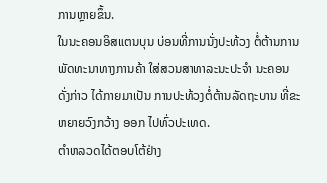ການຫຼາຍຂຶ້ນ.
ໃນນະຄອນອິສແຕນບຸນ ບ່ອນທີ່ການນັ່ງປະທ້ວງ ຕໍ່ຕ້ານການ
ພັດທະນາທາງການຄ້າ ໃສ່ສວນສາທາລະນະປະຈໍາ ນະຄອນ
ດັ່ງກ່າວ ໄດ້ກາຍມາເປັນ ການປະທ້ວງຕໍ່ຕ້ານລັດຖະບານ ທີ່ຂະ
ຫຍາຍວົງກວ້າງ ອອກ ໄປທົ່ວປະເທດ.
ຕໍາຫລວດໄດ້ຕອບໂຕ້ຢ່າງ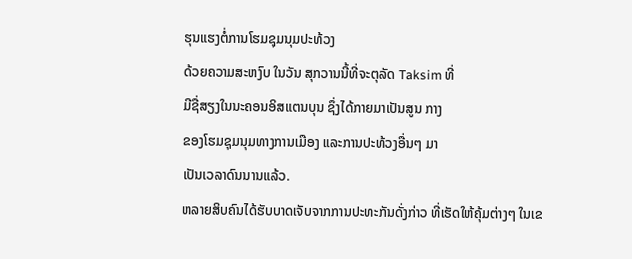ຮຸນແຮງຕໍ່ການໂຮມຊຸມນຸມປະທ້ວງ
ດ້ວຍຄວາມສະຫງົບ ໃນວັນ ສຸກວານນີ້ທີ່ຈະຕຸລັດ Taksim ທີ່
ມີຊື່ສຽງໃນນະຄອນອິສແຕນບຸນ ຊຶ່ງໄດ້ກາຍມາເປັນສູນ ກາງ
ຂອງໂຮມຊຸມນຸມທາງການເມືອງ ແລະການປະທ້ວງອື່ນໆ ມາ
ເປັນເວລາດົນນານແລ້ວ.
ຫລາຍສິບຄົນໄດ້ຮັບບາດເຈັບຈາກການປະທະກັນດັ່ງກ່າວ ທີ່ເຮັດໃຫ້ຄຸ້ມຕ່າງໆ ໃນເຂ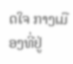ດໃຈ ກາງເມືອງທີ່ຢູ່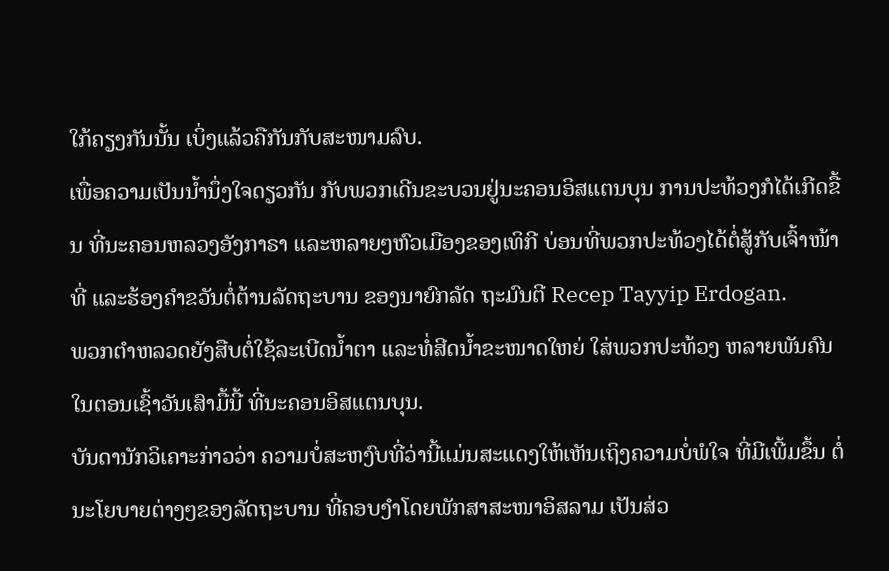ໃກ້ຄຽງກັນນັ້ນ ເບິ່ງແລ້ວຄືກັນກັບສະໜາມລົບ.
ເພື່ອຄວາມເປັນນໍ້ານຶ່ງໃຈດຽວກັນ ກັບພວກເດີນຂະບວນຢູ່ນະຄອນອິສແຕນບຸນ ການປະທ້ວງກໍໄດ້ເກີດຂື້ນ ທີ່ນະຄອນຫລວງອັງກາຣາ ແລະຫລາຍໆຫົວເມືອງຂອງເທິກີ ບ່ອນທີ່ພວກປະທ້ວງໄດ້ຕໍ່ສູ້ກັບເຈົ້າໜ້າທີ່ ແລະຮ້ອງຄຳຂວັນຕໍ່ຕ້ານລັດຖະບານ ຂອງນາຍົກລັດ ຖະມົນຕີ Recep Tayyip Erdogan.
ພວກຕໍາຫລວດຍັງສືບຕໍ່ໃຊ້ລະເບີດນໍ້າຕາ ແລະທໍ່ສີດນໍ້າຂະໜາດໃຫຍ່ ໃສ່ພວກປະທ້ວງ ຫລາຍພັນຄົນ ໃນຕອນເຊົ້າວັນເສົາມື້ນີ້ ທີ່ນະຄອນອິສແຕນບຸນ.
ບັນດານັກວິເຄາະກ່າວວ່າ ຄວາມບໍ່ສະຫງົບທີ່ວ່ານີ້ແມ່ນສະແດງໃຫ້ເຫັນເຖິງຄວາມບໍ່ພໍໃຈ ທີ່ມີເພີ້ມຂຶ້ນ ຕໍ່ນະໂຍບາຍຕ່າງໆຂອງລັດຖະບານ ທີ່ຄອບງໍາໂດຍພັກສາສະໜາອິສລາມ ເປັນສ່ວ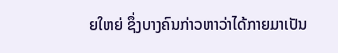ຍໃຫຍ່ ຊຶ່ງບາງຄົນກ່າວຫາວ່າໄດ້ກາຍມາເປັນ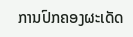ການປົກຄອງຜະເດັດ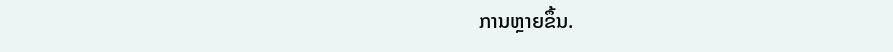ການຫຼາຍຂຶ້ນ.